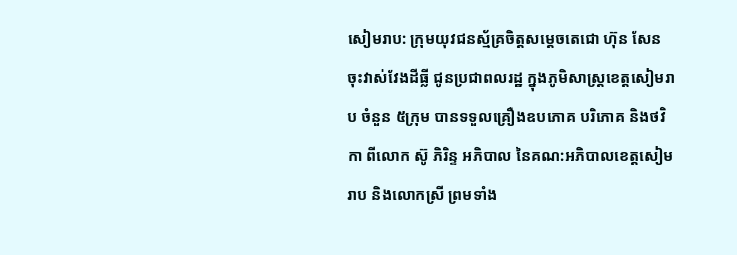សៀមរាប: ក្រុមយុវជនស្ម័គ្រចិត្តសម្ដេចតេជោ ហ៊ុន សែន ចុះវាស់វែងដីធ្លី ជូនប្រជាពលរដ្ឋ ក្នុងភូមិសាស្ត្រខេត្តសៀមរាប ចំនួន ៥ក្រុម បានទទួលគ្រឿងឧបភោគ បរិភោគ និងថវិកា ពីលោក ស៊ូ ភិរិន្ទ អភិបាល នៃគណ:អភិបាលខេត្តសៀមរាប និងលោកស្រី ព្រមទាំង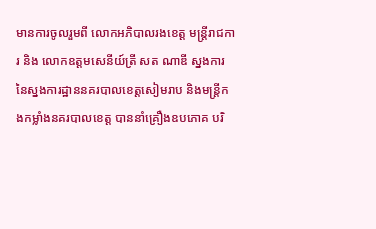មានការចូលរួមពី លោកអភិបាលរងខេត្ត មន្រ្តីរាជការ និង លោកឧត្ដមសេនីយ៍ត្រី សត ណាឌី ស្នងការ នៃស្នងការដ្ឋាននគរបាលខេត្តសៀមរាប និងមន្ត្រីកងកម្លាំងនគរបាលខេត្ត បាននាំគ្រឿងឧបភោគ បរិ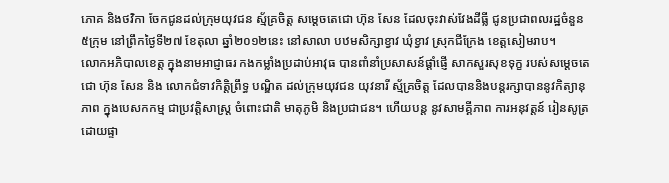ភោគ និងថវិកា ចែកជូនដល់ក្រុមយុវជន ស្ម័គ្រចិត្ត សម្តេចតេជោ ហ៊ុន សែន ដែលចុះវាស់វែងដីធ្លី ជូនប្រជាពលរដ្ឋចំនួន ៥ក្រុម នៅព្រឹកថ្ងៃទី២៧ ខែតុលា ឆ្នាំ២០១២នេះ នៅសាលា បឋមសិក្សាខ្វាវ ឃុំខ្វាវ ស្រុកជីក្រែង ខេត្តសៀមរាប។
លោកអភិបាលខេត្ត ក្នុងនាមអាជ្ញាធរ កងកម្លាំងប្រដាប់អាវុធ បានពាំនាំប្រសាសន៍ផ្ដាំផ្ញើ សាកសួរសុខទុក្ខ របស់សម្ដេចតេជោ ហ៊ុន សែន និង លោកជំទាវកិត្តិព្រឹទ្ធ បណ្ឌិត ដល់ក្រុមយុវជន យុវនារី ស្ម័គ្រចិត្ត ដែលបាននិងបន្តរក្សាបាននូវកិត្យានុភាព ក្នុងបេសកកម្ម ជាប្រវត្តិសាស្ត្រ ចំពោះជាតិ មាតុភូមិ និងប្រជាជន។ ហើយបន្ត នូវសាមគ្គីភាព ការអនុវត្តន៍ រៀនសូត្រ ដោយផ្ទា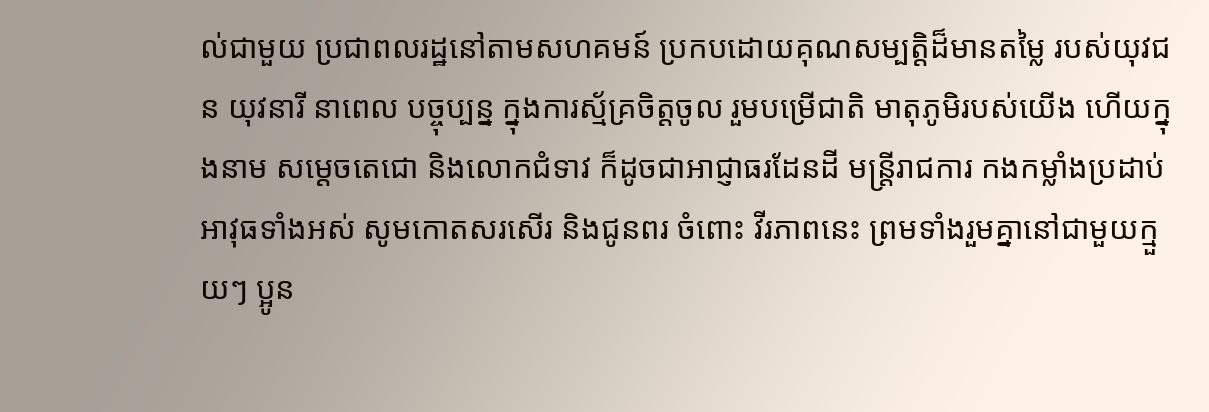ល់ជាមួយ ប្រជាពលរដ្ឋនៅតាមសហគមន៍ ប្រកបដោយគុណសម្បត្តិដ៏មានតម្លៃ របស់យុវជន យុវនារី នាពេល បច្ចុប្បន្ន ក្នុងការស្ម័គ្រចិត្តចូល រួមបម្រើជាតិ មាតុភូមិរបស់យើង ហើយក្នុងនាម សម្ដេចតេជោ និងលោកជំទាវ ក៏ដូចជាអាជ្ញាធរដែនដី មន្ត្រីរាជការ កងកម្លាំងប្រដាប់ អាវុធទាំងអស់ សូមកោតសរសើរ និងជូនពរ ចំពោះ វីរភាពនេះ ព្រមទាំងរួមគ្នានៅជាមួយក្មួយៗ ប្អូន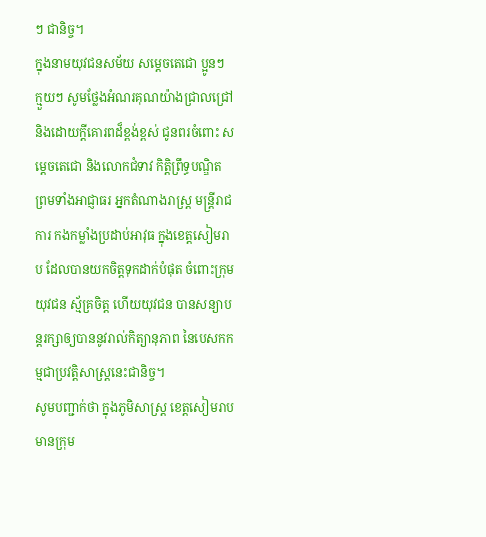ៗ ជានិច្ច។
ក្នុងនាមយុវជនសម័យ សម្ដេចតេជោ ប្អូនៗ ក្មួយៗ សូមថ្លែងអំណរគុណយ៉ាងជ្រាលជ្រៅ និងដោយក្ដីគោរពដ៏ខ្ពង់ខ្ពស់ ជូនពរចំពោះ សម្ដេចតេជោ និងលោកជំទាវ កិត្តិព្រឹទ្ធបណ្ឌិត ព្រមទាំងអាជ្ញាធរ អ្នកតំណាងរាស្ត្រ មន្ត្រីរាជការ កងកម្លាំងប្រដាប់អាវុធ ក្នុងខេត្តសៀមរាប ដែលបានយកចិត្តទុកដាក់បំផុត ចំពោះក្រុមយុវជន ស្ម័គ្រចិត្ត ហើយយុវជន បានសន្យាបន្តរក្សាឲ្យបាននូវរាល់កិត្យានុភាព នៃបេសកកម្មជាប្រវត្តិសាស្ត្រនេះជានិច្ច។
សូមបញ្ជាក់ថា ក្នុងភូមិសាស្ត្រ ខេត្តសៀមរាប មានក្រុម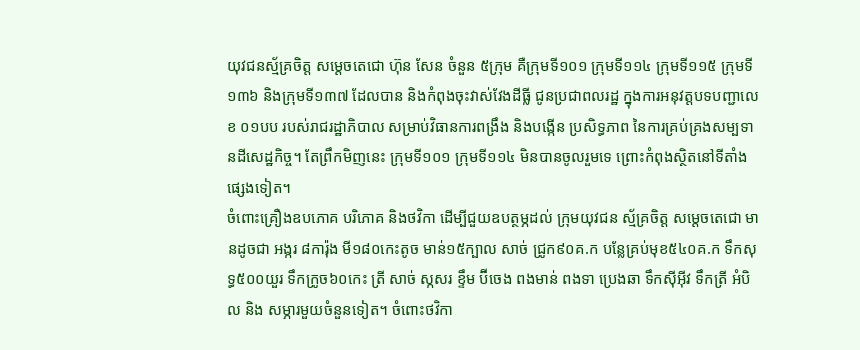យុវជនស្ម័គ្រចិត្ត សម្ដេចតេជោ ហ៊ុន សែន ចំនួន ៥ក្រុម គឺក្រុមទី១០១ ក្រុមទី១១៤ ក្រុមទី១១៥ ក្រុមទី១៣៦ និងក្រុមទី១៣៧ ដែលបាន និងកំពុងចុះវាស់វែងដីធ្លី ជូនប្រជាពលរដ្ឋ ក្នុងការអនុវត្តបទបញ្ជាលេខ ០១បប របស់រាជរដ្ឋាភិបាល សម្រាប់វិធានការពង្រឹង និងបង្កើន ប្រសិទ្ធភាព នៃការគ្រប់គ្រងសម្បទានដីសេដ្ឋកិច្ច។ តែព្រឹកមិញនេះ ក្រុមទី១០១ ក្រុមទី១១៤ មិនបានចូលរួមទេ ព្រោះកំពុងស្ថិតនៅទីតាំងផ្សេងទៀត។
ចំពោះគ្រឿងឧបភោគ បរិភោគ និងថវិកា ដើម្បីជួយឧបត្ថម្ភដល់ ក្រុមយុវជន ស្ម័គ្រចិត្ត សម្ដេចតេជោ មានដូចជា អង្ករ ៨ការ៉ុង មី១៨០កេះតូច មាន់១៥ក្បាល សាច់ ជ្រូក៩០គ.ក បន្លែគ្រប់មុខ៥៤០គ.ក ទឹកសុទ្ធ៥០០យួរ ទឹកក្រូច៦០កេះ ត្រី សាច់ ស្កសរ ខ្ទឹម ប៊ីចេង ពងមាន់ ពងទា ប្រេងឆា ទឹកស៊ីអ៊ីវ ទឹកត្រី អំបិល និង សម្ភារមួយចំនួនទៀត។ ចំពោះថវិកា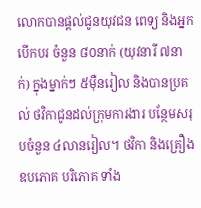លោកបានផ្ដល់ជូនយុវជន ពេទ្យ និងអ្នកបើកបរ ចំនួន ៨០នាក់ (យុវនារី ៧នាក់) ក្នុងម្នាក់ៗ ៥ម៉ឺនរៀល និងបានប្រគល់ ថវិកាជូនដល់ក្រុមការងារ បន្ថែមសរុបចំនួន ៤លានរៀល។ ថវិកា និងគ្រឿងឧបភោគ បរិភោគ ទាំង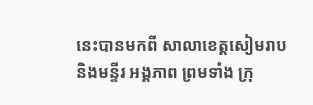នេះបានមកពី សាលាខេត្តសៀមរាប និងមន្ទីរ អង្គភាព ព្រមទាំង ក្រុ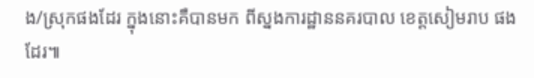ង/ស្រុកផងដែរ ក្នុងនោះគឺបានមក ពីស្នងការដ្ឋាននគរបាល ខេត្តសៀមរាប ផងដែរ៕